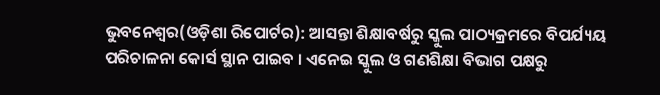ଭୁବନେଶ୍ୱର(ଓଡ଼ିଶା ରିପୋର୍ଟର): ଆସନ୍ତା ଶିକ୍ଷାବର୍ଷରୁ ସ୍କୁଲ ପାଠ୍ୟକ୍ରମରେ ବିପର୍ଯ୍ୟୟ ପରିଚାଳନା କୋର୍ସ ସ୍ଥାନ ପାଇବ । ଏନେଇ ସ୍କୁଲ ଓ ଗଣଶିକ୍ଷା ବିଭାଗ ପକ୍ଷରୁ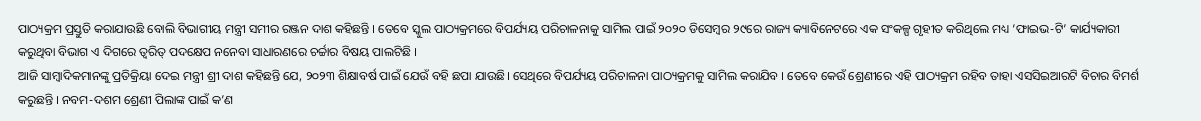ପାଠ୍ୟକ୍ରମ ପ୍ରସ୍ତୁତି କରାଯାଉଛି ବୋଲି ବିଭାଗୀୟ ମନ୍ତ୍ରୀ ସମୀର ରଞ୍ଜନ ଦାଶ କହିଛନ୍ତି । ତେବେ ସ୍କୁଲ ପାଠ୍ୟକ୍ରମରେ ବିପର୍ଯ୍ୟୟ ପରିଚାଳନାକୁ ସାମିଲ ପାଇଁ ୨୦୨୦ ଡିସେମ୍ବର ୨୯ରେ ରାଜ୍ୟ କ୍ୟାବିନେଟରେ ଏକ ସଂକଳ୍ପ ଗୃହୀତ କରିଥିଲେ ମଧ୍ୟ ‘ଫାଇଭ-ଟି’ କାର୍ଯ୍ୟକାରୀ କରୁଥିବା ବିଭାଗ ଏ ଦିଗରେ ତ୍ୱରିତ୍ ପଦକ୍ଷେପ ନନେବା ସାଧାରଣରେ ଚର୍ଚ୍ଚାର ବିଷୟ ପାଲଟିଛି ।
ଆଜି ସାମ୍ବାଦିକମାନଙ୍କୁ ପ୍ରତିକ୍ରିୟା ଦେଇ ମନ୍ତ୍ରୀ ଶ୍ରୀ ଦାଶ କହିଛନ୍ତି ଯେ, ୨୦୨୩ ଶିକ୍ଷାବର୍ଷ ପାଇଁ ଯେଉଁ ବହି ଛପା ଯାଉଛି। ସେଥିରେ ବିପର୍ଯ୍ୟୟ ପରିଚାଳନା ପାଠ୍ୟକ୍ରମକୁ ସାମିଲ କରାଯିବ । ତେବେ କେଉଁ ଶ୍ରେଣୀରେ ଏହି ପାଠ୍ୟକ୍ରମ ରହିବ ତାହା ଏସସିଇଆରଟି ବିଚାର ବିମର୍ଶ କରୁଛନ୍ତି । ନବମ-ଦଶମ ଶ୍ରେଣୀ ପିଲାଙ୍କ ପାଇଁ କ’ଣ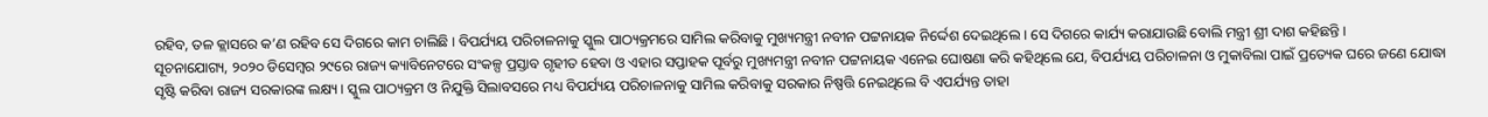ରହିବ, ତଳ କ୍ଲାସରେ କ’ଣ ରହିବ ସେ ଦିଗରେ କାମ ଚାଲିଛି । ବିପର୍ଯ୍ୟୟ ପରିଚାଳନାକୁ ସ୍କୁଲ ପାଠ୍ୟକ୍ରମରେ ସାମିଲ କରିବାକୁ ମୁଖ୍ୟମନ୍ତ୍ରୀ ନବୀନ ପଟ୍ଟନାୟକ ନିର୍ଦ୍ଦେଶ ଦେଇଥିଲେ । ସେ ଦିଗରେ କାର୍ଯ୍ୟ କରାଯାଉଛି ବୋଲି ମନ୍ତ୍ରୀ ଶ୍ରୀ ଦାଶ କହିଛନ୍ତି ।
ସୂଚନାଯୋଗ୍ୟ, ୨୦୨୦ ଡିସେମ୍ବର ୨୯ରେ ରାଜ୍ୟ କ୍ୟାବିନେଟରେ ସଂକଳ୍ପ ପ୍ରସ୍ତାବ ଗୃହୀତ ହେବା ଓ ଏହାର ସପ୍ତାହକ ପୂର୍ବରୁ ମୁଖ୍ୟମନ୍ତ୍ରୀ ନବୀନ ପଟ୍ଟନାୟକ ଏନେଇ ଘୋଷଣା କରି କହିଥିଲେ ଯେ, ବିପର୍ଯ୍ୟୟ ପରିଚାଳନା ଓ ମୁକାବିଲା ପାଇଁ ପ୍ରତ୍ୟେକ ଘରେ ଜଣେ ଯୋଦ୍ଧା ସୃଷ୍ଟି କରିବା ରାଜ୍ୟ ସରକାରଙ୍କ ଲକ୍ଷ୍ୟ । ସ୍କୁଲ ପାଠ୍ୟକ୍ରମ ଓ ନିଯୁକ୍ତି ସିଲାବସରେ ମଧ୍ୟ ବିପର୍ଯ୍ୟୟ ପରିଚାଳନାକୁ ସାମିଲ କରିବାକୁ ସରକାର ନିଷ୍ପତ୍ତି ନେଇଥିଲେ ବି ଏପର୍ଯ୍ୟନ୍ତ ତାହା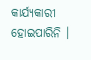କାର୍ଯ୍ୟକାରୀ ହୋଇପାରିନି ।